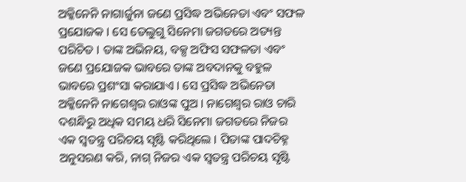ଅକ୍କିନେନି ନାଗାର୍ଜୁନା ଜଣେ ପ୍ରସିଦ୍ଧ ଅଭିନେତା ଏବଂ ସଫଳ ପ୍ରଯୋଜକ । ସେ ତେଲୁଗୁ ସିନେମା ଜଗତରେ ଅତ୍ୟନ୍ତ ପରିଚିତ । ତାଙ୍କ ଅଭିନୟ, ବକ୍ସ ଅଫିସ ସଫଳତା ଏବଂ ଜଣେ ପ୍ରଯୋଜକ ଭାବରେ ତାଙ୍କ ଅବଦାନକୁ ବହୁଳ ଭାବରେ ପ୍ରଶଂସା କରାଯାଏ । ସେ ପ୍ରସିଦ୍ଧ ଅଭିନେତା ଅକ୍କିନେନି ନାଗେଶ୍ୱର ରାଓଙ୍କ ପୁଅ । ନାଗେଶ୍ୱର ରାଓ ଚାରି ଦଶନ୍ଧିରୁ ଅଧିକ ସମୟ ଧରି ସିନେମା ଜଗତରେ ନିଜର ଏକ ସ୍ୱତନ୍ତ୍ର ପରିଚୟ ସୃଷ୍ଟି କରିଥିଲେ । ପିତାଙ୍କ ପାଦଚିହ୍ନ ଅନୁସରଣ କରି, ନାଗ୍ ନିଜର ଏକ ସ୍ୱତନ୍ତ୍ର ପରିଚୟ ସୃଷ୍ଟି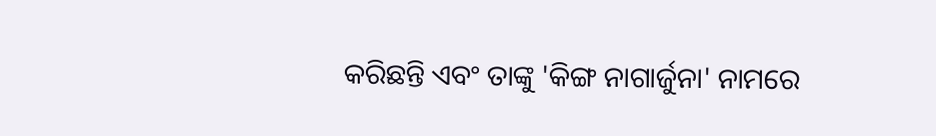କରିଛନ୍ତି ଏବଂ ତାଙ୍କୁ 'କିଙ୍ଗ ନାଗାର୍ଜୁନା' ନାମରେ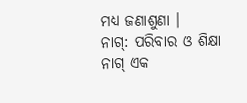ମଧ୍ୟ ଜଣାଶୁଣା ।
ନାଗ୍: ପରିବାର ଓ ଶିକ୍ଷା
ନାଗ୍ ଏକ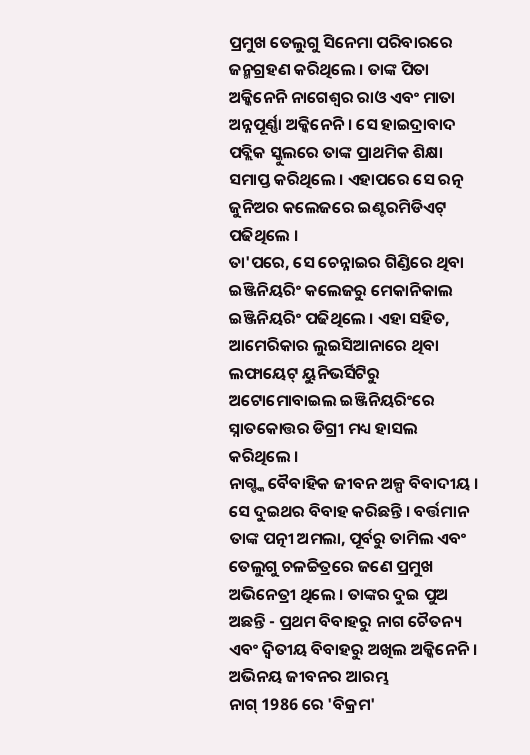ପ୍ରମୁଖ ତେଲୁଗୁ ସିନେମା ପରିବାରରେ ଜନ୍ମଗ୍ରହଣ କରିଥିଲେ । ତାଙ୍କ ପିତା ଅକ୍କିନେନି ନାଗେଶ୍ୱର ରାଓ ଏବଂ ମାତା ଅନ୍ନପୂର୍ଣ୍ଣା ଅକ୍କିନେନି । ସେ ହାଇଦ୍ରାବାଦ ପବ୍ଲିକ ସ୍କୁଲରେ ତାଙ୍କ ପ୍ରାଥମିକ ଶିକ୍ଷା ସମାପ୍ତ କରିଥିଲେ । ଏହାପରେ ସେ ରତ୍ନ ଜୁନିଅର କଲେଜରେ ଇଣ୍ଟରମିଡିଏଟ୍ ପଢିଥିଲେ ।
ତା'ପରେ, ସେ ଚେନ୍ନାଇର ଗିଣ୍ଡିରେ ଥିବା ଇଞ୍ଜିନିୟରିଂ କଲେଜରୁ ମେକାନିକାଲ ଇଞ୍ଜିନିୟରିଂ ପଢିଥିଲେ । ଏହା ସହିତ, ଆମେରିକାର ଲୁଇସିଆନାରେ ଥିବା ଲଫାୟେଟ୍ ୟୁନିଭର୍ସିଟିରୁ ଅଟୋମୋବାଇଲ ଇଞ୍ଜିନିୟରିଂରେ ସ୍ନାତକୋତ୍ତର ଡିଗ୍ରୀ ମଧ୍ୟ ହାସଲ କରିଥିଲେ ।
ନାଗ୍ଙ୍କ ବୈବାହିକ ଜୀବନ ଅଳ୍ପ ବିବାଦୀୟ । ସେ ଦୁଇଥର ବିବାହ କରିଛନ୍ତି । ବର୍ତ୍ତମାନ ତାଙ୍କ ପତ୍ନୀ ଅମଲା, ପୂର୍ବରୁ ତାମିଲ ଏବଂ ତେଲୁଗୁ ଚଳଚ୍ଚିତ୍ରରେ ଜଣେ ପ୍ରମୁଖ ଅଭିନେତ୍ରୀ ଥିଲେ । ତାଙ୍କର ଦୁଇ ପୁଅ ଅଛନ୍ତି - ପ୍ରଥମ ବିବାହରୁ ନାଗ ଚୈତନ୍ୟ ଏବଂ ଦ୍ୱିତୀୟ ବିବାହରୁ ଅଖିଲ ଅକ୍କିନେନି ।
ଅଭିନୟ ଜୀବନର ଆରମ୍ଭ
ନାଗ୍ 1986 ରେ 'ବିକ୍ରମ'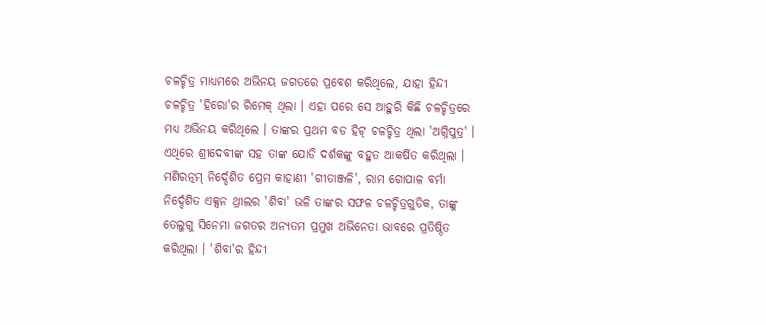ଚଳଚ୍ଚିତ୍ର ମାଧ୍ୟମରେ ଅଭିନୟ ଜଗତରେ ପ୍ରବେଶ କରିଥିଲେ, ଯାହା ହିନ୍ଦୀ ଚଳଚ୍ଚିତ୍ର 'ହିରୋ'ର ରିମେକ୍ ଥିଲା । ଏହା ପରେ ସେ ଆହୁରି କିଛି ଚଳଚ୍ଚିତ୍ରରେ ମଧ୍ୟ ଅଭିନୟ କରିଥିଲେ । ତାଙ୍କର ପ୍ରଥମ ବଡ ହିଟ୍ ଚଳଚ୍ଚିତ୍ର ଥିଲା 'ଅଗ୍ନିପୁତ୍ର' । ଏଥିରେ ଶ୍ରୀଦେବୀଙ୍କ ସହ ତାଙ୍କ ଯୋଡି ଦର୍ଶକଙ୍କୁ ବହୁତ ଆକର୍ଷିତ କରିଥିଲା ।
ମଣିରତ୍ନମ୍ ନିର୍ଦ୍ଦେଶିତ ପ୍ରେମ କାହାଣୀ 'ଗୀତାଞ୍ଜଳି', ରାମ ଗୋପାଳ ବର୍ମା ନିର୍ଦ୍ଦେଶିତ ଏକ୍ସନ ଥ୍ରୀଲର 'ଶିବା' ଭଳି ତାଙ୍କର ସଫଳ ଚଳଚ୍ଚିତ୍ରଗୁଡିକ, ତାଙ୍କୁ ତେଲୁଗୁ ସିନେମା ଜଗତର ଅନ୍ୟତମ ପ୍ରମୁଖ ଅଭିନେତା ଭାବରେ ପ୍ରତିଷ୍ଠିତ କରିଥିଲା । 'ଶିବା'ର ହିନ୍ଦୀ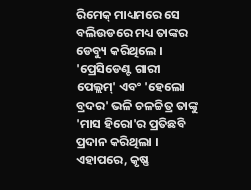ରିମେକ୍ ମାଧ୍ୟମରେ ସେ ବଲିଉଡରେ ମଧ୍ୟ ତାଙ୍କର ଡେବ୍ୟୁ କରିଥିଲେ ।
'ପ୍ରେସିଡେଣ୍ଟ ଗାରୀ ପେଲ୍ଲମ୍' ଏବଂ 'ହେଲୋ ବ୍ରଦର' ଭଳି ଚଳଚ୍ଚିତ୍ର ତାଙ୍କୁ 'ମାସ ହିରୋ'ର ପ୍ରତିଛବି ପ୍ରଦାନ କରିଥିଲା । ଏହାପରେ, କୃଷ୍ଣ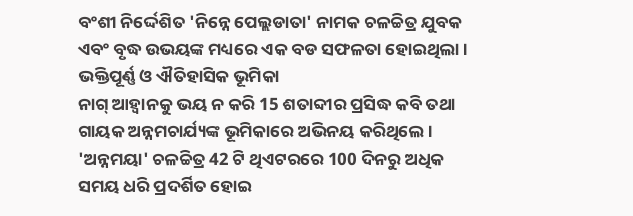ବଂଶୀ ନିର୍ଦ୍ଦେଶିତ 'ନିନ୍ନେ ପେଲ୍ଲଡାତା' ନାମକ ଚଳଚ୍ଚିତ୍ର ଯୁବକ ଏବଂ ବୃଦ୍ଧ ଉଭୟଙ୍କ ମଧ୍ୟରେ ଏକ ବଡ ସଫଳତା ହୋଇଥିଲା ।
ଭକ୍ତିପୂର୍ଣ୍ଣ ଓ ଐତିହାସିକ ଭୂମିକା
ନାଗ୍ ଆହ୍ୱାନକୁ ଭୟ ନ କରି 15 ଶତାବ୍ଦୀର ପ୍ରସିଦ୍ଧ କବି ତଥା ଗାୟକ ଅନ୍ନମଚାର୍ଯ୍ୟଙ୍କ ଭୂମିକାରେ ଅଭିନୟ କରିଥିଲେ । 'ଅନ୍ନମୟା' ଚଳଚ୍ଚିତ୍ର 42 ଟି ଥିଏଟରରେ 100 ଦିନରୁ ଅଧିକ ସମୟ ଧରି ପ୍ରଦର୍ଶିତ ହୋଇ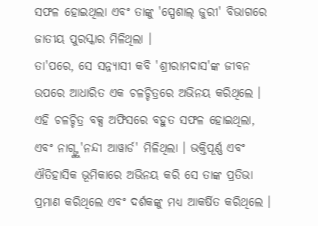ସଫଳ ହୋଇଥିଲା ଏବଂ ତାଙ୍କୁ 'ସ୍ପେଶାଲ୍ ଜୁରୀ' ବିଭାଗରେ ଜାତୀୟ ପୁରସ୍କାର ମିଳିଥିଲା ।
ତା'ପରେ, ସେ ସନ୍ନ୍ୟାସୀ କବି 'ଶ୍ରୀରାମଦାସ'ଙ୍କ ଜୀବନ ଉପରେ ଆଧାରିତ ଏକ ଚଳଚ୍ଚିତ୍ରରେ ଅଭିନୟ କରିଥିଲେ । ଏହି ଚଳଚ୍ଚିତ୍ର ବକ୍ସ ଅଫିସରେ ବହୁତ ସଫଳ ହୋଇଥିଲା, ଏବଂ ନାଗ୍ଙ୍କୁ 'ନନ୍ଦୀ ଆୱାର୍ଡ' ମିଳିଥିଲା । ଭକ୍ତିପୂର୍ଣ୍ଣ ଏବଂ ଐତିହାସିକ ଭୂମିକାରେ ଅଭିନୟ କରି ସେ ତାଙ୍କ ପ୍ରତିଭା ପ୍ରମାଣ କରିଥିଲେ ଏବଂ ଦର୍ଶକଙ୍କୁ ମଧ୍ୟ ଆକର୍ଷିତ କରିଥିଲେ ।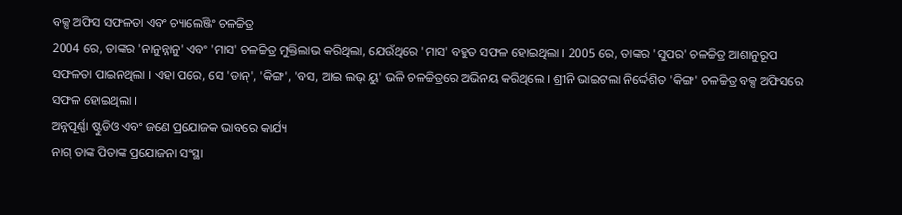ବକ୍ସ ଅଫିସ ସଫଳତା ଏବଂ ଚ୍ୟାଲେଞ୍ଜିଂ ଚଳଚ୍ଚିତ୍ର
2004 ରେ, ତାଙ୍କର 'ନାନୁନ୍ନାନୁ' ଏବଂ 'ମାସ' ଚଳଚ୍ଚିତ୍ର ମୁକ୍ତିଲାଭ କରିଥିଲା, ଯେଉଁଥିରେ 'ମାସ' ବହୁତ ସଫଳ ହୋଇଥିଲା । 2005 ରେ, ତାଙ୍କର 'ସୁପର' ଚଳଚ୍ଚିତ୍ର ଆଶାନୁରୂପ ସଫଳତା ପାଇନଥିଲା । ଏହା ପରେ, ସେ 'ଡାନ୍', 'କିଙ୍ଗ', 'ବସ, ଆଇ ଲଭ୍ ୟୁ' ଭଳି ଚଳଚ୍ଚିତ୍ରରେ ଅଭିନୟ କରିଥିଲେ । ଶ୍ରୀନି ଭାଇଟଲା ନିର୍ଦ୍ଦେଶିତ 'କିଙ୍ଗ' ଚଳଚ୍ଚିତ୍ର ବକ୍ସ ଅଫିସରେ ସଫଳ ହୋଇଥିଲା ।
ଅନ୍ନପୂର୍ଣ୍ଣା ଷ୍ଟୁଡିଓ ଏବଂ ଜଣେ ପ୍ରଯୋଜକ ଭାବରେ କାର୍ଯ୍ୟ
ନାଗ୍ ତାଙ୍କ ପିତାଙ୍କ ପ୍ରଯୋଜନା ସଂସ୍ଥା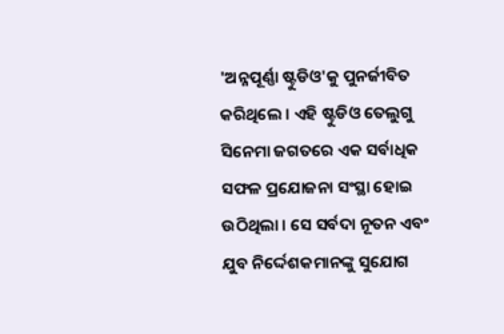'ଅନ୍ନପୂର୍ଣ୍ଣା ଷ୍ଟୁଡିଓ'କୁ ପୁନର୍ଜୀବିତ କରିଥିଲେ । ଏହି ଷ୍ଟୁଡିଓ ତେଲୁଗୁ ସିନେମା ଜଗତରେ ଏକ ସର୍ବାଧିକ ସଫଳ ପ୍ରଯୋଜନା ସଂସ୍ଥା ହୋଇ ଉଠିଥିଲା । ସେ ସର୍ବଦା ନୂତନ ଏବଂ ଯୁବ ନିର୍ଦ୍ଦେଶକମାନଙ୍କୁ ସୁଯୋଗ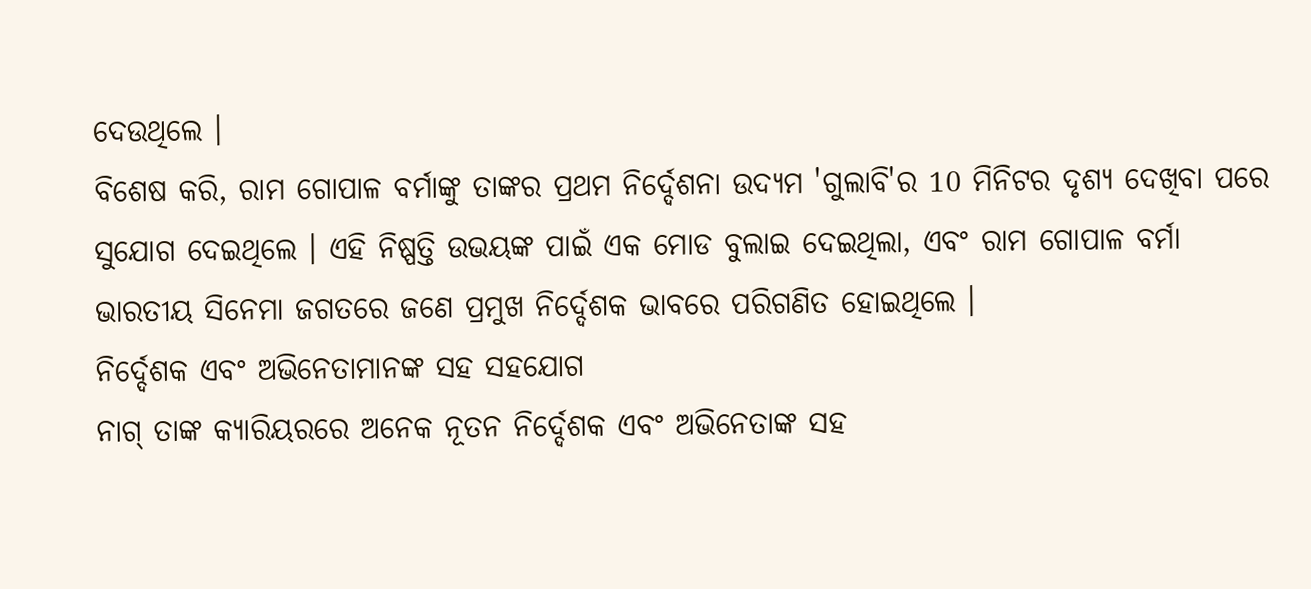ଦେଉଥିଲେ ।
ବିଶେଷ କରି, ରାମ ଗୋପାଳ ବର୍ମାଙ୍କୁ ତାଙ୍କର ପ୍ରଥମ ନିର୍ଦ୍ଦେଶନା ଉଦ୍ୟମ 'ଗୁଲାବି'ର 10 ମିନିଟର ଦୃଶ୍ୟ ଦେଖିବା ପରେ ସୁଯୋଗ ଦେଇଥିଲେ । ଏହି ନିଷ୍ପତ୍ତି ଉଭୟଙ୍କ ପାଇଁ ଏକ ମୋଡ ବୁଲାଇ ଦେଇଥିଲା, ଏବଂ ରାମ ଗୋପାଳ ବର୍ମା ଭାରତୀୟ ସିନେମା ଜଗତରେ ଜଣେ ପ୍ରମୁଖ ନିର୍ଦ୍ଦେଶକ ଭାବରେ ପରିଗଣିତ ହୋଇଥିଲେ ।
ନିର୍ଦ୍ଦେଶକ ଏବଂ ଅଭିନେତାମାନଙ୍କ ସହ ସହଯୋଗ
ନାଗ୍ ତାଙ୍କ କ୍ୟାରିୟରରେ ଅନେକ ନୂତନ ନିର୍ଦ୍ଦେଶକ ଏବଂ ଅଭିନେତାଙ୍କ ସହ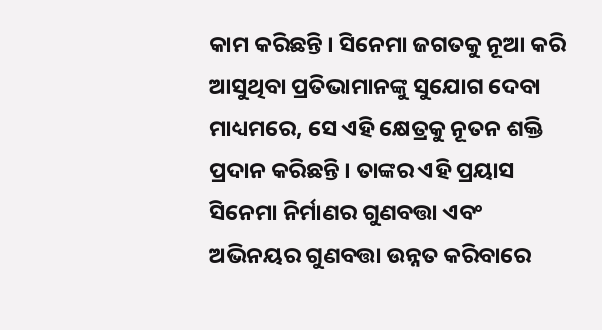କାମ କରିଛନ୍ତି । ସିନେମା ଜଗତକୁ ନୂଆ କରି ଆସୁଥିବା ପ୍ରତିଭାମାନଙ୍କୁ ସୁଯୋଗ ଦେବା ମାଧ୍ୟମରେ, ସେ ଏହି କ୍ଷେତ୍ରକୁ ନୂତନ ଶକ୍ତି ପ୍ରଦାନ କରିଛନ୍ତି । ତାଙ୍କର ଏହି ପ୍ରୟାସ ସିନେମା ନିର୍ମାଣର ଗୁଣବତ୍ତା ଏବଂ ଅଭିନୟର ଗୁଣବତ୍ତା ଉନ୍ନତ କରିବାରେ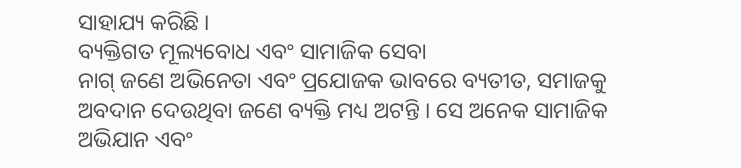ସାହାଯ୍ୟ କରିଛି ।
ବ୍ୟକ୍ତିଗତ ମୂଲ୍ୟବୋଧ ଏବଂ ସାମାଜିକ ସେବା
ନାଗ୍ ଜଣେ ଅଭିନେତା ଏବଂ ପ୍ରଯୋଜକ ଭାବରେ ବ୍ୟତୀତ, ସମାଜକୁ ଅବଦାନ ଦେଉଥିବା ଜଣେ ବ୍ୟକ୍ତି ମଧ୍ୟ ଅଟନ୍ତି । ସେ ଅନେକ ସାମାଜିକ ଅଭିଯାନ ଏବଂ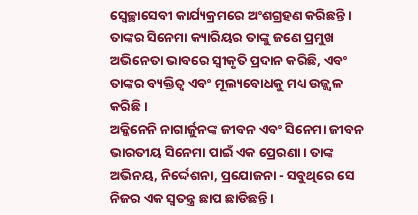ସ୍ୱେଚ୍ଛାସେବୀ କାର୍ଯ୍ୟକ୍ରମରେ ଅଂଶଗ୍ରହଣ କରିଛନ୍ତି । ତାଙ୍କର ସିନେମା କ୍ୟାରିୟର ତାଙ୍କୁ ଜଣେ ପ୍ରମୁଖ ଅଭିନେତା ଭାବରେ ସ୍ୱୀକୃତି ପ୍ରଦାନ କରିଛି, ଏବଂ ତାଙ୍କର ବ୍ୟକ୍ତିତ୍ୱ ଏବଂ ମୂଲ୍ୟବୋଧକୁ ମଧ୍ୟ ଉଜ୍ଜ୍ୱଳ କରିଛି ।
ଅକ୍କିନେନି ନାଗାର୍ଜୁନଙ୍କ ଜୀବନ ଏବଂ ସିନେମା ଜୀବନ ଭାରତୀୟ ସିନେମା ପାଇଁ ଏକ ପ୍ରେରଣା । ତାଙ୍କ ଅଭିନୟ, ନିର୍ଦ୍ଦେଶନା, ପ୍ରଯୋଜନା - ସବୁଥିରେ ସେ ନିଜର ଏକ ସ୍ୱତନ୍ତ୍ର ଛାପ ଛାଡିଛନ୍ତି ।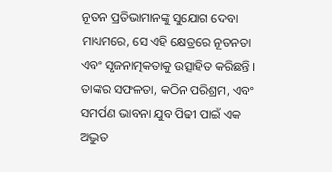ନୂତନ ପ୍ରତିଭାମାନଙ୍କୁ ସୁଯୋଗ ଦେବା ମାଧ୍ୟମରେ, ସେ ଏହି କ୍ଷେତ୍ରରେ ନୂତନତା ଏବଂ ସୃଜନାତ୍ମକତାକୁ ଉତ୍ସାହିତ କରିଛନ୍ତି । ତାଙ୍କର ସଫଳତା, କଠିନ ପରିଶ୍ରମ, ଏବଂ ସମର୍ପଣ ଭାବନା ଯୁବ ପିଢୀ ପାଇଁ ଏକ ଅଦ୍ଭୁତ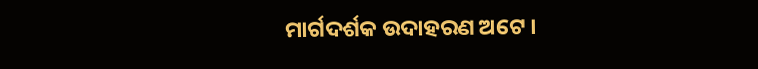ମାର୍ଗଦର୍ଶକ ଉଦାହରଣ ଅଟେ ।